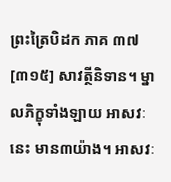ព្រះត្រៃបិដក ភាគ ៣៧
[៣១៥] សាវត្ថីនិទាន។ ម្នាលភិក្ខុទាំងឡាយ អាសវៈនេះ មាន៣យ៉ាង។ អាសវៈ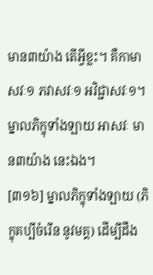មាន៣យ៉ាង តើអ្វីខ្លះ។ គឺកាមាសវៈ១ ភវាសវៈ១ អវិជ្ជាសវៈ១។ ម្នាលភិក្ខុទាំងឡាយ អាសវៈ មាន៣យ៉ាង នេះឯង។
[៣១៦] ម្នាលភិក្ខុទាំងឡាយ (ភិក្ខុគប្បីចំរើន នូវមគ្គ) ដើម្បីដឹង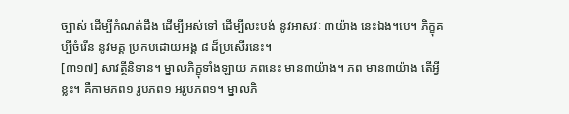ច្បាស់ ដើម្បីកំណត់ដឹង ដើម្បីអស់ទៅ ដើម្បីលះបង់ នូវអាសវៈ ៣យ៉ាង នេះឯង។បេ។ ភិក្ខុគប្បីចំរើន នូវមគ្គ ប្រកបដោយអង្គ ៨ ដ៏ប្រសើរនេះ។
[៣១៧] សាវត្ថីនិទាន។ ម្នាលភិក្ខុទាំងឡាយ ភពនេះ មាន៣យ៉ាង។ ភព មាន៣យ៉ាង តើអ្វីខ្លះ។ គឺកាមភព១ រូបភព១ អរូបភព១។ ម្នាលភិ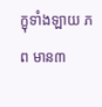ក្ខុទាំងឡាយ ភព មាន៣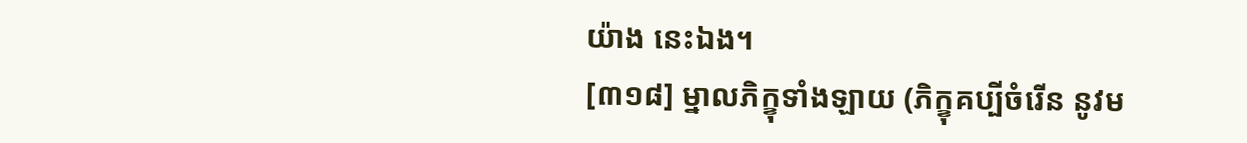យ៉ាង នេះឯង។
[៣១៨] ម្នាលភិក្ខុទាំងឡាយ (ភិក្ខុគប្បីចំរើន នូវម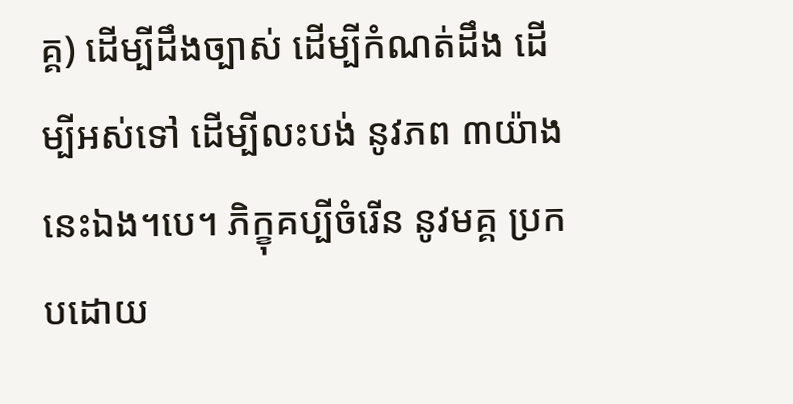គ្គ) ដើម្បីដឹងច្បាស់ ដើម្បីកំណត់ដឹង ដើម្បីអស់ទៅ ដើម្បីលះបង់ នូវភព ៣យ៉ាង នេះឯង។បេ។ ភិក្ខុគប្បីចំរើន នូវមគ្គ ប្រកបដោយ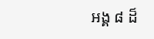អង្គ ៨ ដ៏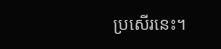ប្រសើរនេះ។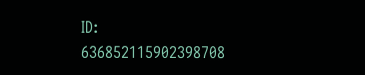ID: 636852115902398708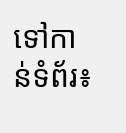ទៅកាន់ទំព័រ៖